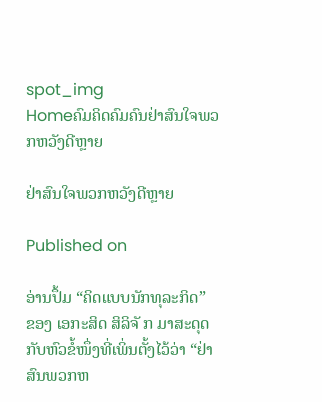spot_img
Homeຄົມຄິດຄົມຄົນຢ່າສົນໃຈພວກຫວັງດີຫຼາຍ

ຢ່າສົນໃຈພວກຫວັງດີຫຼາຍ

Published on

ອ່ານປຶ້ມ “ຄິດແບບນັກທຸລະກິດ” ຂອງ ເອກະສິດ ສິລິຈັ ກ ມາສະດຸດກັບຫົວຂໍ້ໜຶ່ງທີ່ເພິ່ນຕັ້ງໄວ້ວ່າ “ຢ່າສົນພວກຫ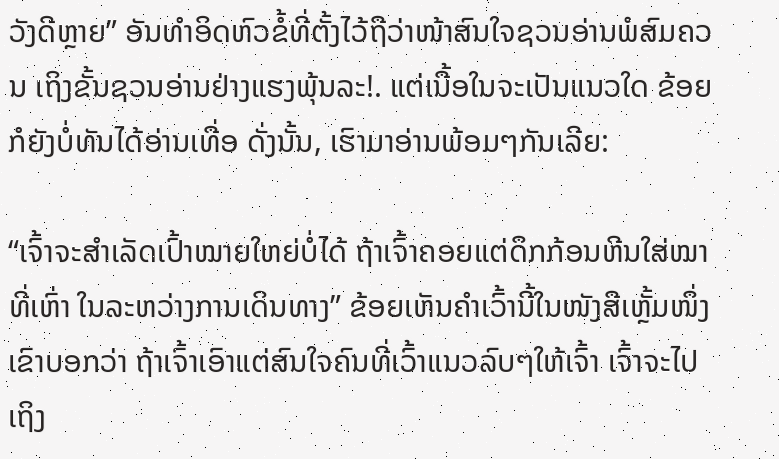ວັງດີຫຼາຍ” ອັນທຳອິດຫົວຂໍ້ທີ່ຕັ້ງໄວ້ຖືວ່າໜ້າສົນໃຈຊວນອ່ານພໍສົມຄວນ ເຖິງຂັ້ນຊວນອ່ານຢ່າງແຮງພຸ້ນລະ!. ແຕ່ເນື້ອໃນຈະເປັນແນວໃດ ຂ້ອຍກໍຍັງບໍ່ທັນໄດ້ອ່ານເທື່ອ ດັ່ງນັ້ນ, ເຮົາມາອ່ານພ້ອມໆກັນເລີຍ:

“ເຈົ້າຈະສຳເລັດເປົ້າໝາຍໃຫຍ່ບໍ່ໄດ້ ຖ້າເຈົ້າຄອຍແຕ່ດຶກກ້ອນຫີນໃສ່ໝາທີ່ເຫົ່າ ໃນລະຫວ່າງການເດິນທາງ” ຂ້ອຍເຫັນຄຳເວົ້ານີ້ໃນໜັງສືເຫຼັ້ມໜຶ່ງ ເຂົາບອກວ່າ ຖ້າເຈົ້າເອົາແຕ່ສົນໃຈຄົນທີ່ເວົ້າແນວລົບໆໃຫ້ເຈົ້າ ເຈົ້າຈະໄປເຖິງ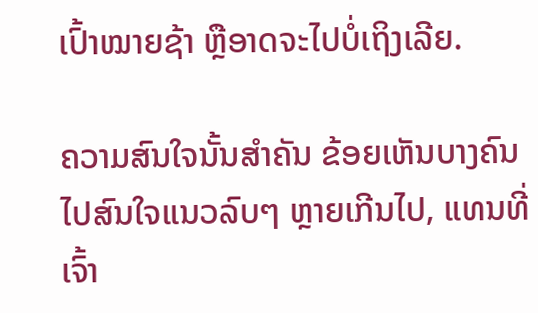ເປົ້າໝາຍຊ້າ ຫຼືອາດຈະໄປບໍ່ເຖິງເລີຍ.

ຄວາມສົນໃຈນັ້ນສຳຄັນ ຂ້ອຍເຫັນບາງຄົນໄປສົນໃຈແນວລົບໆ ຫຼາຍເກີນໄປ, ແທນທີ່ເຈົ້າ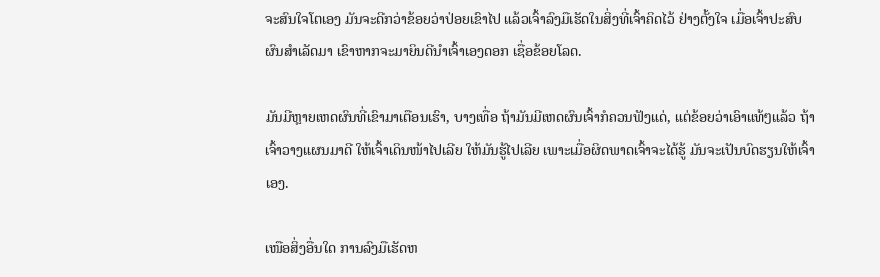ຈະສົນໃຈໂຕເອງ ມັນຈະດີກວ່າຂ້ອຍວ່າປ່ອຍເຂົາໄປ ແລ້ວເຈົ້າລົງມືເຮັດໃນສິ່ງທີ່ເຈົ້າຄິດໄວ້ ຢ່າງຕັ້ງໃຈ ເມື່ອເຈົ້າປະສົບຜົນສຳເລັດມາ ເຂົາຫາກຈະມາຍິນດີນຳເຈົ້າເອງດອກ ເຊື່ອຂ້ອຍໂລດ.

ມັນມີຫຼາຍເຫດຜົນທີ່ເຂົາມາເຕືອນເຮົາ, ບາງເທື່ອ ຖ້າມັນມີເຫດຜົນເຈົ້າກໍຄວນຟັງແດ່, ແຕ່ຂ້ອຍວ່າເອົາແທ້ໆແລ້ວ ຖ້າເຈົ້າວາງແຜນມາດີ ໃຫ້ເຈົ້າເດິນໜ້າໄປເລີຍ ໃຫ້ມັນຮູ້ໄປເລີຍ ເພາະເມື່ອຜິດພາດເຈົ້າຈະໄດ້ຮູ້ ມັນຈະເປັນບົດຮຽນໃຫ້ເຈົ້າເອງ.

ເໜືອສິ່ງອື່ນໃດ ການລົງມືເຮັດຫ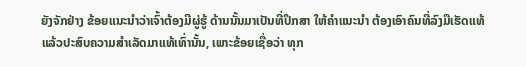ຍັງຈັກຢ່າງ ຂ້ອຍແນະນຳວ່າເຈົ້າຕ້ອງມີຜູ່ຮູ້ ດ້ານນັ້ນມາເປັນທີ່ປຶກສາ ໃຫ້ຄຳແນະນຳ ຕ້ອງເອົາຄົນທີ່ລົງມືເຮັດແທ້ ແລ້ວປະສົບຄວາມສຳເລັດມາແທ້ເທົ່ານັ້ນ, ເພາະຂ້ອຍເຊື່ອວ່າ ທຸກ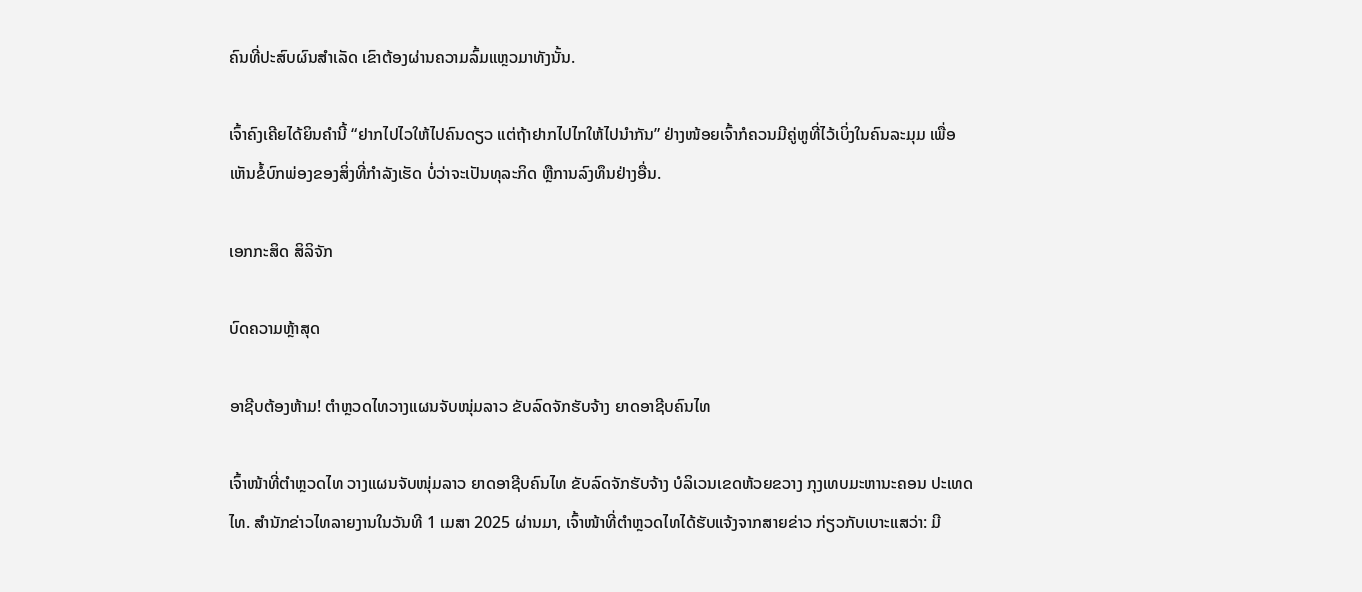ຄົນທີ່ປະສົບຜົນສຳເລັດ ເຂົາຕ້ອງຜ່ານຄວາມລົ້ມແຫຼວມາທັງນັ້ນ.

ເຈົ້າຄົງເຄີຍໄດ້ຍິນຄຳນີ້ “ຢາກໄປໄວໃຫ້ໄປຄົນດຽວ ແຕ່ຖ້າຢາກໄປໄກໃຫ້ໄປນຳກັນ” ຢ່າງໜ້ອຍເຈົ້າກໍຄວນມີຄູ່ຫູທີ່ໄວ້ເບິ່ງໃນຄົນລະມຸມ ເພື່ອເຫັນຂໍ້ບົກພ່ອງຂອງສິ່ງທີ່ກຳລັງເຮັດ ບໍ່ວ່າຈະເປັນທຸລະກິດ ຫຼືການລົງທຶນຢ່າງອື່ນ.

ເອກກະສິດ ສິລິຈັກ

ບົດຄວາມຫຼ້າສຸດ

ອາຊີບຕ້ອງຫ້າມ! ຕຳຫຼວດໄທວາງແຜນຈັບໜຸ່ມລາວ ຂັບລົດຈັກຮັບຈ້າງ ຍາດອາຊີບຄົນໄທ

ເຈົ້າໜ້າທີ່ຕຳຫຼວດໄທ ວາງແຜນຈັບໜຸ່ມລາວ ຍາດອາຊີບຄົນໄທ ຂັບລົດຈັກຮັບຈ້າງ ບໍລິເວນເຂດຫ້ວຍຂວາງ ກຸງເທບມະຫານະຄອນ ປະເທດໄທ. ສຳນັກຂ່າວໄທລາຍງານໃນວັນທີ 1 ເມສາ 2025 ຜ່ານມາ, ເຈົ້າໜ້າທີ່ຕຳຫຼວດໄທໄດ້ຮັບແຈ້ງຈາກສາຍຂ່າວ ກ່ຽວກັບເບາະແສວ່າ: ມີ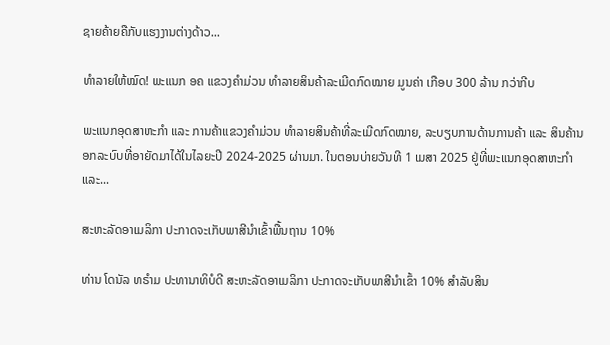ຊາຍຄ້າຍຄືກັບແຮງງານຕ່າງດ້າວ...

ທຳລາຍໃຫ້ໝົດ! ພະແນກ ອຄ ແຂວງຄຳມ່ວນ ທຳລາຍສິນຄ້າລະເມີດກົດໝາຍ ມູນຄ່າ ເກືອບ 300 ລ້ານ ກວ່າກີບ

ພະແນກອຸດສາຫະກຳ ແລະ ການຄ້າແຂວງຄຳມ່ວນ ທຳລາຍສິນຄ້າທີ່ລະເມີດກົດໝາຍ, ລະບຽບການດ້ານການຄ້າ ແລະ ສິນຄ້ານອກລະບົບທີ່ອາຍັດມາໄດ້ໃນໄລຍະປີ 2024-2025 ຜ່ານມາ. ໃນຕອນບ່າຍວັນທີ 1 ເມສາ 2025 ຢູ່ທີ່ພະແນກອຸດສາຫະກໍາ ແລະ...

ສະຫະລັດອາເມລິກາ ປະກາດຈະເກັບພາສີນຳເຂົ້າພື້ນຖານ 10%

ທ່ານ ໂດນັລ ທຣຳມ ປະທານາທິບໍດີ ສະຫະລັດອາເມລິກາ ປະກາດຈະເກັບພາສີນຳເຂົ້າ 10% ສຳລັບສິນ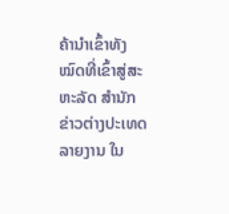ຄ້ານຳເຂົ້າທັງໝົດທີ່ເຂົ້າສູ່ສະຫະລັດ ສຳນັກຂ່າວຕ່າງປະເທດລາຍງານ ໃນ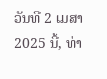ວັນທີ 2 ເມສາ 2025 ນີ້, ທ່າ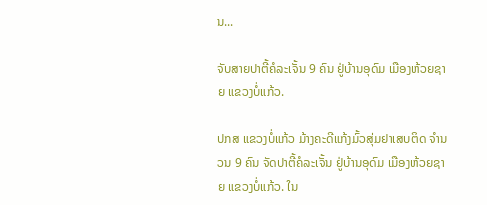ນ...

ຈັບສາຍປາຕີ້ຄໍລະເຈັ້ນ 9 ຄົນ ຢູ່ບ້ານອຸດົມ ເມືອງຫ້ວຍຊາຍ ແຂວງບໍ່ແກ້ວ.

ປກສ ແຂວງບໍ່ແກ້ວ ມ້າງຄະດີແກ້ງມົ້ວສຸ່ມຢາເສບຕິດ ຈຳນວນ 9 ຄົນ ຈັດປາຕີ້ຄໍລະເຈັ້ນ ຢູ່ບ້ານອຸດົມ ເມືອງຫ້ວຍຊາຍ ແຂວງບໍ່ແກ້ວ. ໃນ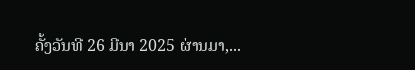ຄັ້ງວັນທີ 26 ມີນາ 2025 ຜ່ານມາ,...